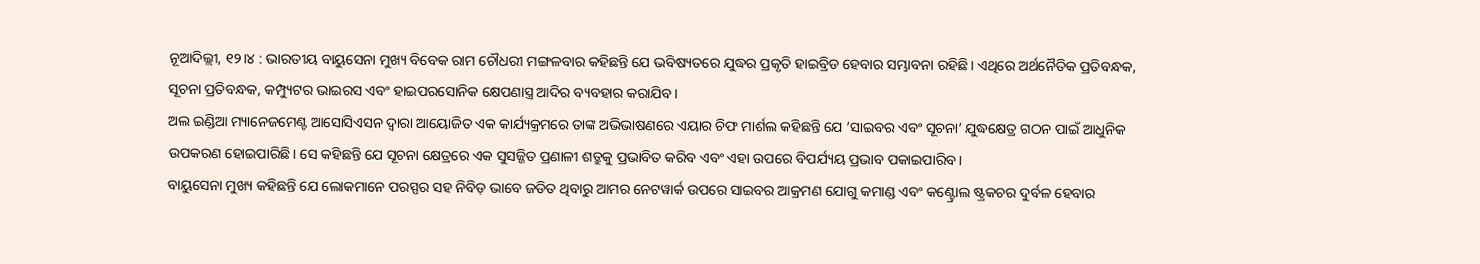ନୂଆଦିଲ୍ଲୀ, ୧୨।୪ : ଭାରତୀୟ ବାୟୁସେନା ମୁଖ୍ୟ ବିବେକ ରାମ ଚୌଧରୀ ମଙ୍ଗଳବାର କହିଛନ୍ତି ଯେ ଭବିଷ୍ୟତରେ ଯୁଦ୍ଧର ପ୍ରକୃତି ହାଇବ୍ରିଡ ହେବାର ସମ୍ଭାବନା ରହିଛି। ଏଥିରେ ଅର୍ଥନୈତିକ ପ୍ରତିବନ୍ଧକ, ସୂଚନା ପ୍ରତିବନ୍ଧକ, କମ୍ପ୍ୟୁଟର ଭାଇରସ ଏବଂ ହାଇପରସୋନିକ କ୍ଷେପଣାସ୍ତ୍ର ଆଦିର ବ୍ୟବହାର କରାଯିବ।
ଅଲ ଇଣ୍ଡିଆ ମ୍ୟାନେଜମେଣ୍ଟ ଆସୋସିଏସନ ଦ୍ୱାରା ଆୟୋଜିତ ଏକ କାର୍ଯ୍ୟକ୍ରମରେ ତାଙ୍କ ଅଭିଭାଷଣରେ ଏୟାର ଚିଫ ମାର୍ଶଲ କହିଛନ୍ତି ଯେ ’ସାଇବର ଏବଂ ସୂଚନା’ ଯୁଦ୍ଧକ୍ଷେତ୍ର ଗଠନ ପାଇଁ ଆଧୁନିକ ଉପକରଣ ହୋଇପାରିଛି। ସେ କହିଛନ୍ତି ଯେ ସୂଚନା କ୍ଷେତ୍ରରେ ଏକ ସୁସଜ୍ଜିତ ପ୍ରଣାଳୀ ଶତ୍ରୁକୁ ପ୍ରଭାବିତ କରିବ ଏବଂ ଏହା ଉପରେ ବିପର୍ଯ୍ୟୟ ପ୍ରଭାବ ପକାଇପାରିବ।
ବାୟୁସେନା ମୁଖ୍ୟ କହିଛନ୍ତି ଯେ ଲୋକମାନେ ପରସ୍ପର ସହ ନିବିଡ଼ ଭାବେ ଜଡିତ ଥିବାରୁ ଆମର ନେଟୱାର୍କ ଉପରେ ସାଇବର ଆକ୍ରମଣ ଯୋଗୁ କମାଣ୍ଡ ଏବଂ କଣ୍ଟ୍ରୋଲ ଷ୍ଟ୍ରକଚର ଦୁର୍ବଳ ହେବାର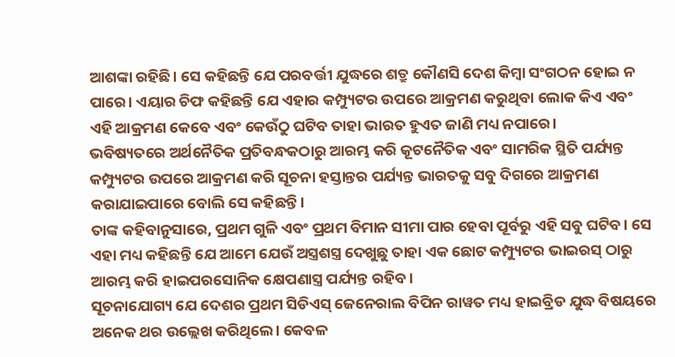ଆଶଙ୍କା ରହିଛି। ସେ କହିଛନ୍ତି ଯେ ପରବର୍ତ୍ତୀ ଯୁଦ୍ଧରେ ଶତ୍ରୁ କୌଣସି ଦେଶ କିମ୍ବା ସଂଗଠନ ହୋଇ ନ ପାରେ। ଏୟାର ଚିଫ କହିଛନ୍ତି ଯେ ଏହାର କମ୍ପ୍ୟୁଟର ଉପରେ ଆକ୍ରମଣ କରୁଥିବା ଲୋକ କିଏ ଏବଂ ଏହି ଆକ୍ରମଣ କେବେ ଏବଂ କେଉଁଠୁ ଘଟିବ ତାହା ଭାରତ ହୁଏତ ଜାଣି ମଧ୍ୟ ନପାରେ।
ଭବିଷ୍ୟତରେ ଅର୍ଥନୈତିକ ପ୍ରତିବନ୍ଧକଠାରୁ ଆରମ୍ଭ କରି କୂଟନୈତିକ ଏବଂ ସାମରିକ ସ୍ଥିତି ପର୍ଯ୍ୟନ୍ତ କମ୍ପ୍ୟୁଟର ଉପରେ ଆକ୍ରମଣ କରି ସୂଚନା ହସ୍ତାନ୍ତର ପର୍ଯ୍ୟନ୍ତ ଭାରତକୁ ସବୁ ଦିଗରେ ଆକ୍ରମଣ କରାଯାଇପାରେ ବୋଲି ସେ କହିଛନ୍ତି।
ତାଙ୍କ କହିବାନୁସାରେ, ପ୍ରଥମ ଗୁଳି ଏବଂ ପ୍ରଥମ ବିମାନ ସୀମା ପାର ହେବା ପୂର୍ବରୁ ଏହି ସବୁ ଘଟିବ। ସେ ଏହା ମଧ୍ୟ କହିଛନ୍ତି ଯେ ଆମେ ଯେଉଁ ଅସ୍ତ୍ରଶସ୍ତ୍ର ଦେଖୁଛୁ ତାହା ଏକ ଛୋଟ କମ୍ପ୍ୟୁଟର ଭାଇରସ୍ ଠାରୁ ଆରମ୍ଭ କରି ହାଇପରସୋନିକ କ୍ଷେପଣାସ୍ତ୍ର ପର୍ଯ୍ୟନ୍ତ ରହିବ।
ସୂଚନାଯୋଗ୍ୟ ଯେ ଦେଶର ପ୍ରଥମ ସିଡିଏସ୍ ଜେନେରାଲ ବିପିନ ରାୱତ ମଧ୍ୟ ହାଇବ୍ରିଡ ଯୁଦ୍ଧ ବିଷୟରେ ଅନେକ ଥର ଉଲ୍ଲେଖ କରିଥିଲେ। କେବଳ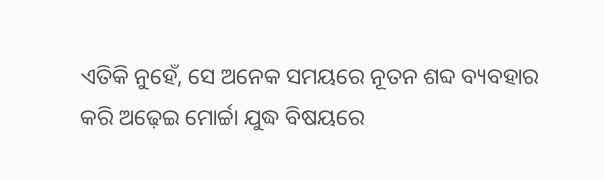ଏତିକି ନୁହେଁ, ସେ ଅନେକ ସମୟରେ ନୂତନ ଶବ୍ଦ ବ୍ୟବହାର କରି ଅଢ଼େଇ ମୋର୍ଚ୍ଚା ଯୁଦ୍ଧ ବିଷୟରେ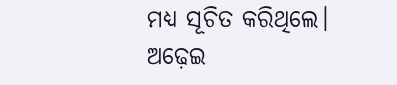ମଧ୍ୟ ସୂଚିତ କରିଥିଲେ। ଅଢ଼େଇ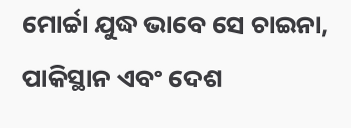ମୋର୍ଚ୍ଚା ଯୁଦ୍ଧ ଭାବେ ସେ ଚାଇନା, ପାକିସ୍ଥାନ ଏବଂ ଦେଶ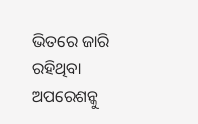ଭିତରେ ଜାରି ରହିଥିବା ଅପରେଶନ୍କୁ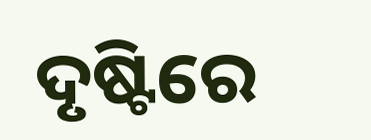ଦୃଷ୍ଟିରେ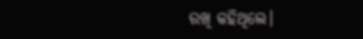ରଖି କହିଥିଲେ।